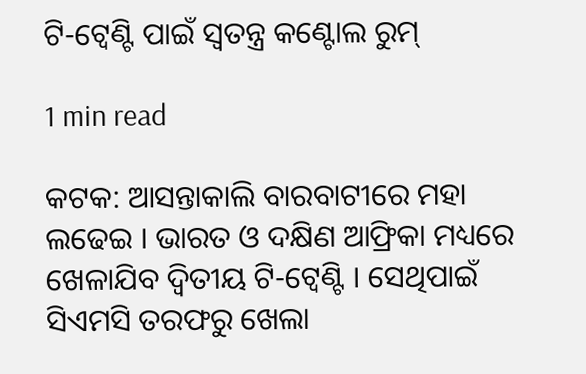ଟି-ଟ୍ବେଣ୍ଟି ପାଇଁ ସ୍ବତନ୍ତ୍ର କଣ୍ଟୋଲ ରୁମ୍

1 min read

କଟକ: ଆସନ୍ତାକାଲି ବାରବାଟୀରେ ମହା ଲଢେଇ । ଭାରତ ଓ ଦକ୍ଷିଣ ଆଫ୍ରିକା ମଧ୍ୟରେ ଖେଳାଯିବ ଦ୍ବିତୀୟ ଟି-ଟ୍ବେଣ୍ଟି । ସେଥିପାଇଁ ସିଏମସି ତରଫରୁ ଖେଲା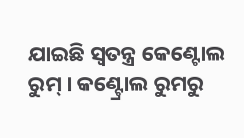ଯାଇଛି ସ୍ବତନ୍ତ୍ର କେଣ୍ଟୋଲ ରୁମ୍ । କଣ୍ଟ୍ରୋଲ ରୁମରୁ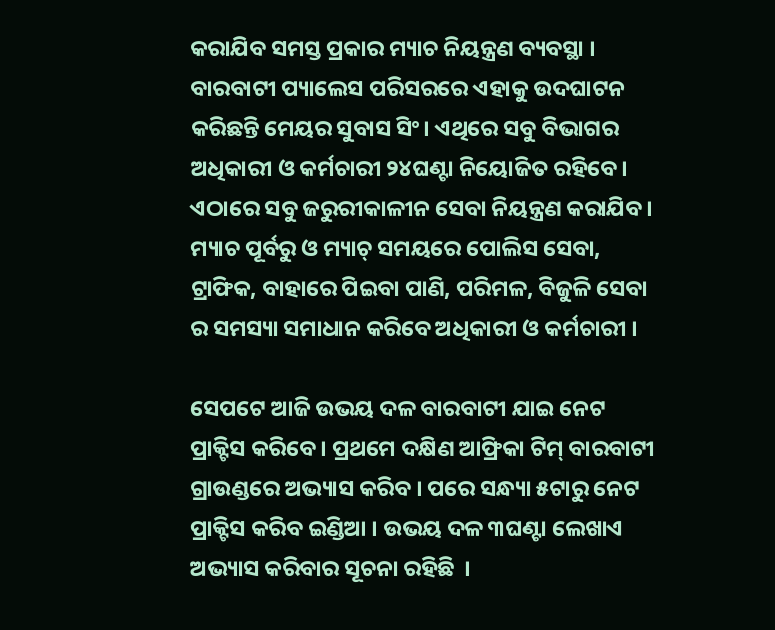କରାଯିବ ସମସ୍ତ ପ୍ରକାର ମ୍ୟାଚ ନିୟନ୍ତ୍ରଣ ବ୍ୟବସ୍ଥା । ବାରବାଟୀ ପ୍ୟାଲେସ ପରିସରରେ ଏହାକୁ ଉଦଘାଟନ କରିଛନ୍ତି ମେୟର ସୁବାସ ସିଂ। ଏଥିରେ ସବୁ ବିଭାଗର ଅଧିକାରୀ ଓ କର୍ମଚାରୀ ୨୪ଘଣ୍ଟା ନିୟୋଜିତ ରହିବେ। ଏଠାରେ ସବୁ ଜରୁରୀକାଳୀନ ସେବା ନିୟନ୍ତ୍ରଣ କରାଯିବ। ମ୍ୟାଚ ପୂର୍ବରୁ ଓ ମ୍ୟାଚ୍ ସମୟରେ ପୋଲିସ ସେବା, ଟ୍ରାଫିକ, ବାହାରେ ପିଇବା ପାଣି, ପରିମଳ, ବିଜୁଳି ସେବା ର ସମସ୍ୟା ସମାଧାନ କରିବେ ଅଧିକାରୀ ଓ କର୍ମଚାରୀ ।

ସେପଟେ ଆଜି ଉଭୟ ଦଳ ବାରବାଟୀ ଯାଇ ନେଟ ପ୍ରାକ୍ଟିସ କରିବେ । ପ୍ରଥମେ ଦକ୍ଷିଣ ଆଫ୍ରିକା ଟିମ୍ ବାରବାଟୀ ଗ୍ରାଉଣ୍ଡରେ ଅଭ୍ୟାସ କରିବ । ପରେ ସନ୍ଧ୍ୟା ୫ଟାରୁ ନେଟ ପ୍ରାକ୍ଟିସ କରିବ ଇଣ୍ଡିଆ । ଉଭୟ ଦଳ ୩ଘଣ୍ଟା ଲେଖାଏ ଅଭ୍ୟାସ କରିବାର ସୂଚନା ରହିଛି  ।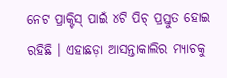ନେଟ ପ୍ରାକ୍ଟିସ୍ ପାଇଁ ୪ଟି ପିଚ୍ ପ୍ରସ୍ତୁତ ହୋଇ ରହିଛି । ଏହାଛଡ଼ା ଆସନ୍ତାକାଲିର ମ୍ୟାଚକୁ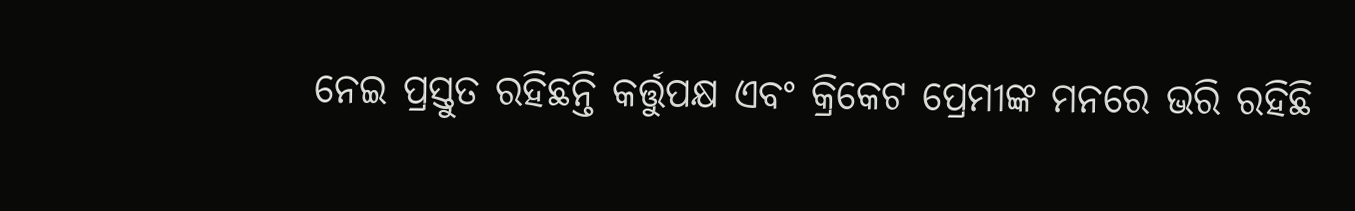ନେଇ ପ୍ରସ୍ତୁତ ରହିଛନ୍ତି କର୍ତ୍ତୁପକ୍ଷ ଏବଂ କ୍ରିକେଟ ପ୍ରେମୀଙ୍କ ମନରେ ଭରି ରହିଛି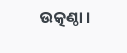ଉତ୍କଣ୍ଠା ।